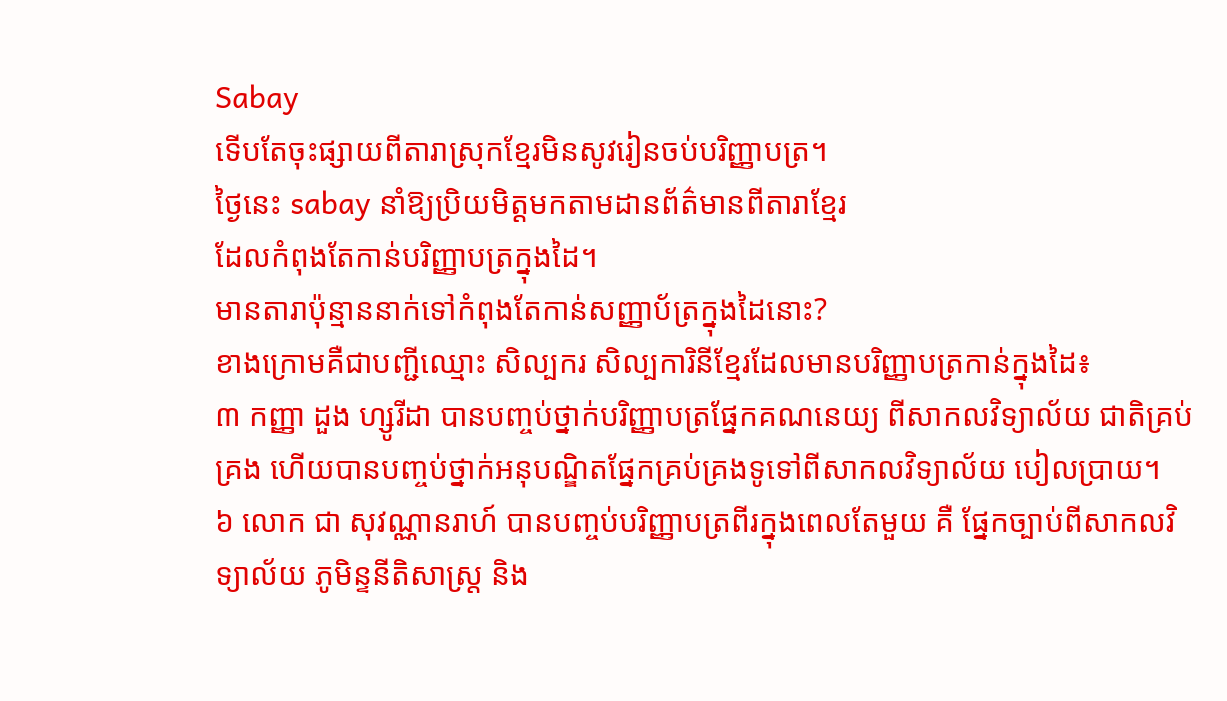Sabay
ទើបតែចុះផ្សាយពីតារាស្រុកខ្មែរមិនសូវរៀនចប់បរិញ្ញាបត្រ។
ថ្ងៃនេះ sabay នាំឱ្យប្រិយមិត្តមកតាមដានព័ត៌មានពីតារាខ្មែរ
ដែលកំពុងតែកាន់បរិញ្ញាបត្រក្នុងដៃ។
មានតារាប៉ុន្មាននាក់ទៅកំពុងតែកាន់សញ្ញាប័ត្រក្នុងដៃនោះ?
ខាងក្រោមគឺជាបញ្ជីឈ្មោះ សិល្បករ សិល្បការិនីខ្មែរដែលមានបរិញ្ញាបត្រកាន់ក្នុងដៃ៖
៣ កញ្ញា ដួង ហ្សូរីដា បានបញ្ចប់ថ្នាក់បរិញ្ញាបត្រផ្នែកគណនេយ្យ ពីសាកលវិទ្យាល័យ ជាតិគ្រប់គ្រង ហើយបានបញ្ចប់ថ្នាក់អនុបណ្ឌិតផ្នែកគ្រប់គ្រងទូទៅពីសាកលវិទ្យាល័យ បៀលប្រាយ។
៦ លោក ជា សុវណ្ណានរាហ៍ បានបញ្ចប់បរិញ្ញាបត្រពីរក្នុងពេលតែមួយ គឺ ផ្នែកច្បាប់ពីសាកលវិទ្យាល័យ ភូមិន្ទនីតិសាស្ត្រ និង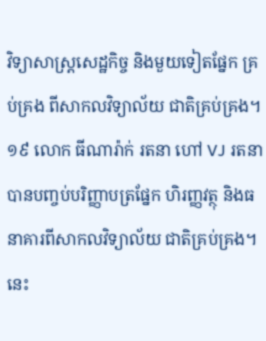វិទ្យាសាស្ត្រសេដ្ឋកិច្ច និងមួយទៀតផ្នែក គ្រប់គ្រង ពីសាកលវិទ្យាល័យ ជាតិគ្រប់គ្រង។
១៩ លោក ធីណារ៉ាក់ រតនា ហៅ VJ រតនា បានបញ្ចប់បរិញ្ញាបត្រផ្នែក ហិរញ្ញវត្ថុ និងធនាគារពីសាកលវិទ្យាល័យ ជាតិគ្រប់គ្រង។
នេះ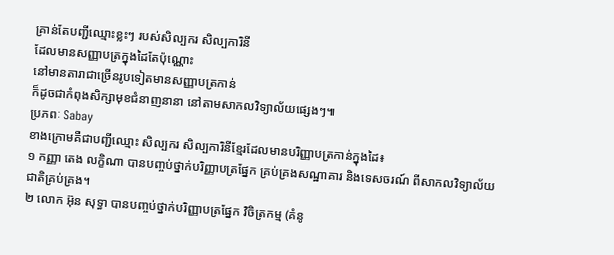គ្រាន់តែបញ្ជីឈ្មោះខ្លះៗ របស់សិល្បករ សិល្បការិនី
ដែលមានសញ្ញាបត្រក្នុងដៃតែប៉ុណ្ណោះ
នៅមានតារាជាច្រើនរូបទៀតមានសញ្ញាបត្រកាន់
ក៏ដូចជាកំពុងសិក្សាមុខជំនាញនានា នៅតាមសាកលវិទ្យាល័យផ្សេងៗ៕
ប្រភពៈ Sabay
ខាងក្រោមគឺជាបញ្ជីឈ្មោះ សិល្បករ សិល្បការិនីខ្មែរដែលមានបរិញ្ញាបត្រកាន់ក្នុងដៃ៖
១ កញ្ញា តេង លក្ខិណា បានបញ្ចប់ថ្នាក់បរិញ្ញាបត្រផ្នែក គ្រប់គ្រងសណ្ឋាគារ និងទេសចរណ៍ ពីសាកលវិទ្យាល័យជាតិគ្រប់គ្រង។
២ លោក អ៊ុន សុទ្ធា បានបញ្ចប់ថ្នាក់បរិញ្ញាបត្រផ្នែក វិចិត្រកម្ម (គំនូ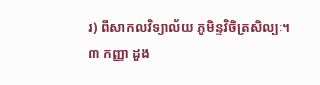រ) ពីសាកលវិទ្យាល័យ ភូមិន្ទវិចិត្រសិល្បៈ។
៣ កញ្ញា ដួង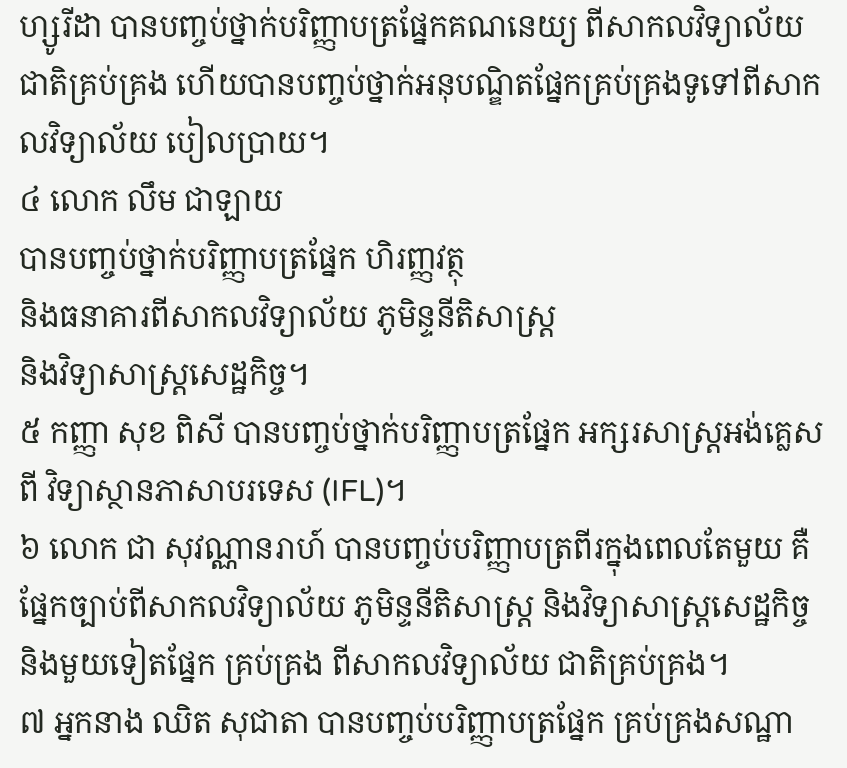ហ្សូរីដា បានបញ្ចប់ថ្នាក់បរិញ្ញាបត្រផ្នែកគណនេយ្យ ពីសាកលវិទ្យាល័យ ជាតិគ្រប់គ្រង ហើយបានបញ្ចប់ថ្នាក់អនុបណ្ឌិតផ្នែកគ្រប់គ្រងទូទៅពីសាកលវិទ្យាល័យ បៀលប្រាយ។
៤ លោក លឹម ជាឡាយ
បានបញ្ចប់ថ្នាក់បរិញ្ញាបត្រផ្នែក ហិរញ្ញវត្ថុ
និងធនាគារពីសាកលវិទ្យាល័យ ភូមិន្ទនីតិសាស្ត្រ
និងវិទ្យាសាស្ត្រសេដ្ឋកិច្ច។
៥ កញ្ញា សុខ ពិសី បានបញ្ចប់ថ្នាក់បរិញ្ញាបត្រផ្នែក អក្សរសាស្ត្រអង់គ្លេសពី វិទ្យាស្ថានភាសាបរទេស (IFL)។
៦ លោក ជា សុវណ្ណានរាហ៍ បានបញ្ចប់បរិញ្ញាបត្រពីរក្នុងពេលតែមួយ គឺ ផ្នែកច្បាប់ពីសាកលវិទ្យាល័យ ភូមិន្ទនីតិសាស្ត្រ និងវិទ្យាសាស្ត្រសេដ្ឋកិច្ច និងមួយទៀតផ្នែក គ្រប់គ្រង ពីសាកលវិទ្យាល័យ ជាតិគ្រប់គ្រង។
៧ អ្នកនាង ឈិត សុជាតា បានបញ្ចប់បរិញ្ញាបត្រផ្នែក គ្រប់គ្រងសណ្ឋា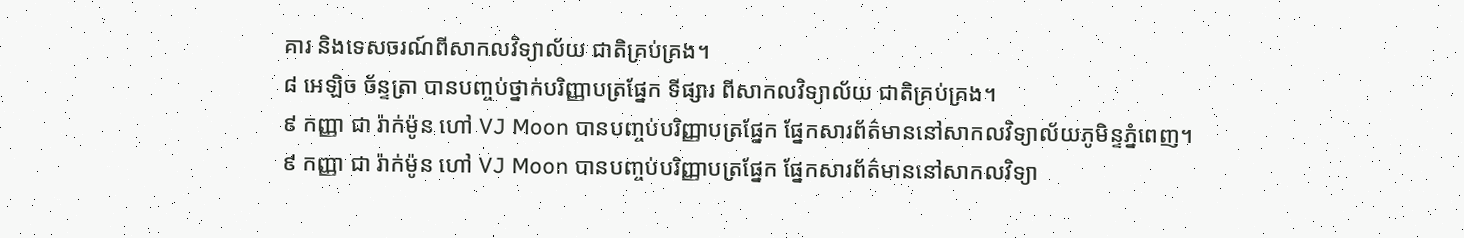គារ និងទេសចរណ៍ពីសាកលវិទ្យាល័យ ជាតិគ្រប់គ្រង។
៨ អេឡិច ច័ន្ទត្រា បានបញ្ចប់ថ្នាក់បរិញ្ញាបត្រផ្នែក ទីផ្សារ ពីសាកលវិទ្យាល័យ ជាតិគ្រប់គ្រង។
៩ កញ្ញា ជា រ៉ាក់ម៉ូន ហៅ VJ Moon បានបញ្ចប់បរិញ្ញាបត្រផ្នែក ផ្នែកសារព័ត៌មាននៅសាកលវិទ្យាល័យភូមិន្ទភ្នំពេញ។
៩ កញ្ញា ជា រ៉ាក់ម៉ូន ហៅ VJ Moon បានបញ្ចប់បរិញ្ញាបត្រផ្នែក ផ្នែកសារព័ត៌មាននៅសាកលវិទ្យា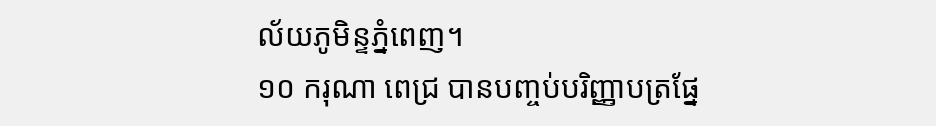ល័យភូមិន្ទភ្នំពេញ។
១០ ករុណា ពេជ្រ បានបញ្ចប់បរិញ្ញាបត្រផ្នែ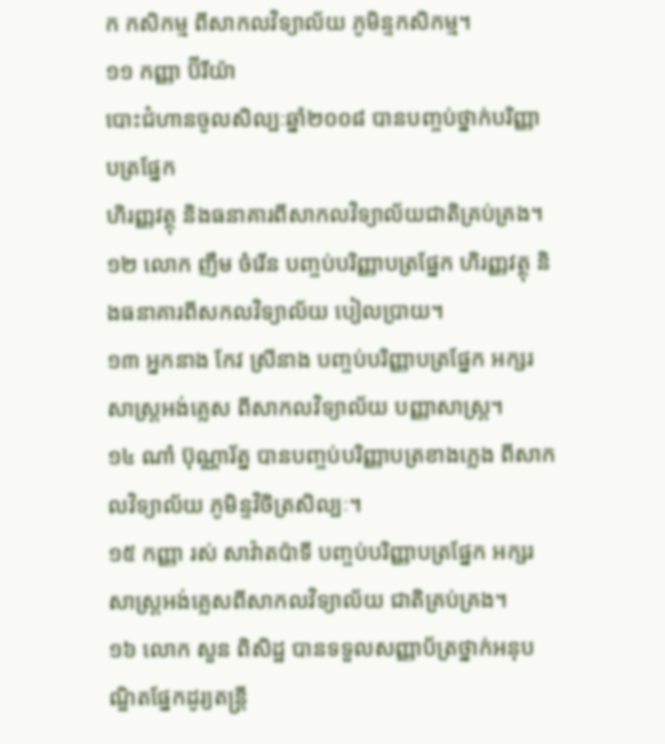ក កសិកម្ម ពីសាកលវិទ្យាល័យ ភូមិន្ទកសិកម្ម។
១១ កញ្ញា ប៊ីរីយ៉ា
បោះជំហានចូលសិល្បៈឆ្នាំ២០០៨ បានបញ្ចប់ថ្នាក់បរិញ្ញាបត្រផ្នែក
ហិរញ្ញវត្ថុ និងធនាគារពីសាកលវិទ្យាល័យជាតិគ្រប់គ្រង។
១២ លោក ញឹម ចំរើន បញ្ចប់បរិញ្ញាបត្រផ្នែក ហិរញ្ញវត្ថុ និងធនាគារពីសកលវិទ្យាល័យ បៀលប្រាយ។
១៣ អ្នកនាង កែវ ស្រីនាង បញ្ចប់បរិញ្ញាបត្រផ្នែក អក្សរសាស្ត្រអង់គ្លេស ពីសាកលវិទ្យាល័យ បញ្ញាសាស្ត្រ។
១៤ ណាំ ប៊ុណ្ណារ័ត្ន បានបញ្ចប់បរិញ្ញាបត្រខាងភ្លេង ពីសាកលវិទ្យាល័យ ភូមិន្ទវិចិត្រសិល្បៈ។
១៥ កញ្ញា រស់ សាវ៉ាតប៉ាទី បញ្ចប់បរិញ្ញាបត្រផ្នែក អក្សរសាស្ត្រអង់គ្លេសពីសាកលវិទ្យាល័យ ជាតិគ្រប់គ្រង។
១៦ លោក សួន ពិសិដ្ឋ បានទទួលសញ្ញាប័ត្រថ្នាក់អនុបណ្ឌិតផ្នែកដូរ្យតន្ត្រី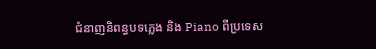ជំនាញនិពន្ធបទភ្លេង និង Piano ពីប្រទេស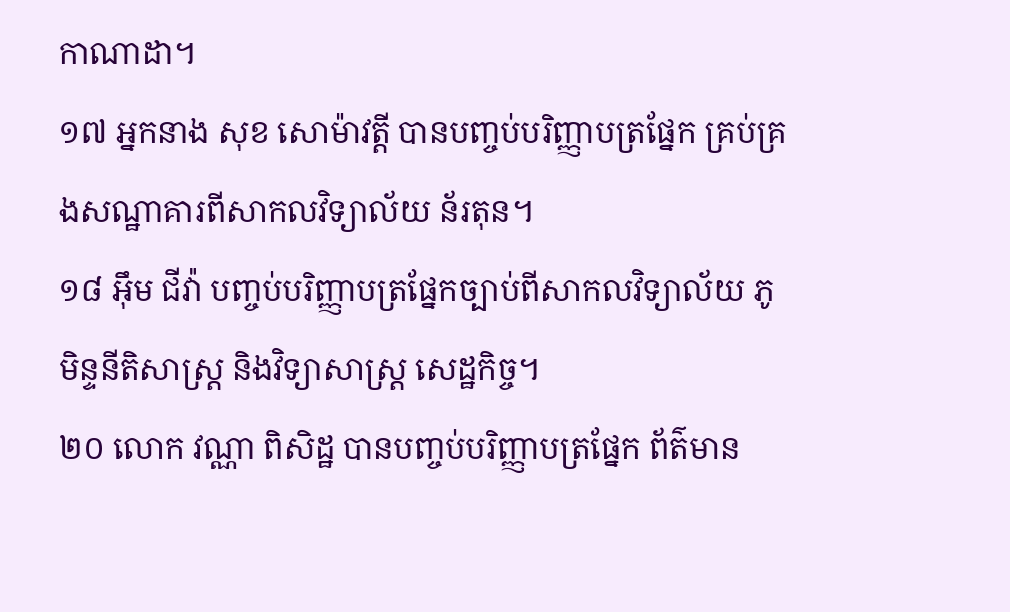កាណាដា។
១៧ អ្នកនាង សុខ សោម៉ាវត្តី បានបញ្ចប់បរិញ្ញាបត្រផ្នែក គ្រប់គ្រងសណ្ឋាគារពីសាកលវិទ្យាល័យ ន័រតុន។
១៨ អ៊ឹម ជីវ៉ា បញ្ចប់បរិញ្ញាបត្រផ្នែកច្បាប់ពីសាកលវិទ្យាល័យ ភូមិន្ទនីតិសាស្ត្រ និងវិទ្យាសាស្ត្រ សេដ្ឋកិច្ច។
២០ លោក វណ្ណា ពិសិដ្ឋ បានបញ្ចប់បរិញ្ញាបត្រផ្នែក ព័ត៌មាន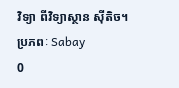វិទ្យា ពីវិទ្យាស្ថាន ស៊ីតិច។
ប្រភពៈ Sabay
0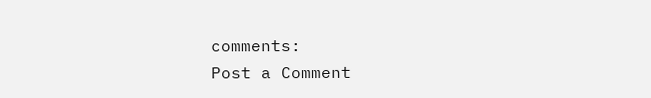comments:
Post a Comment